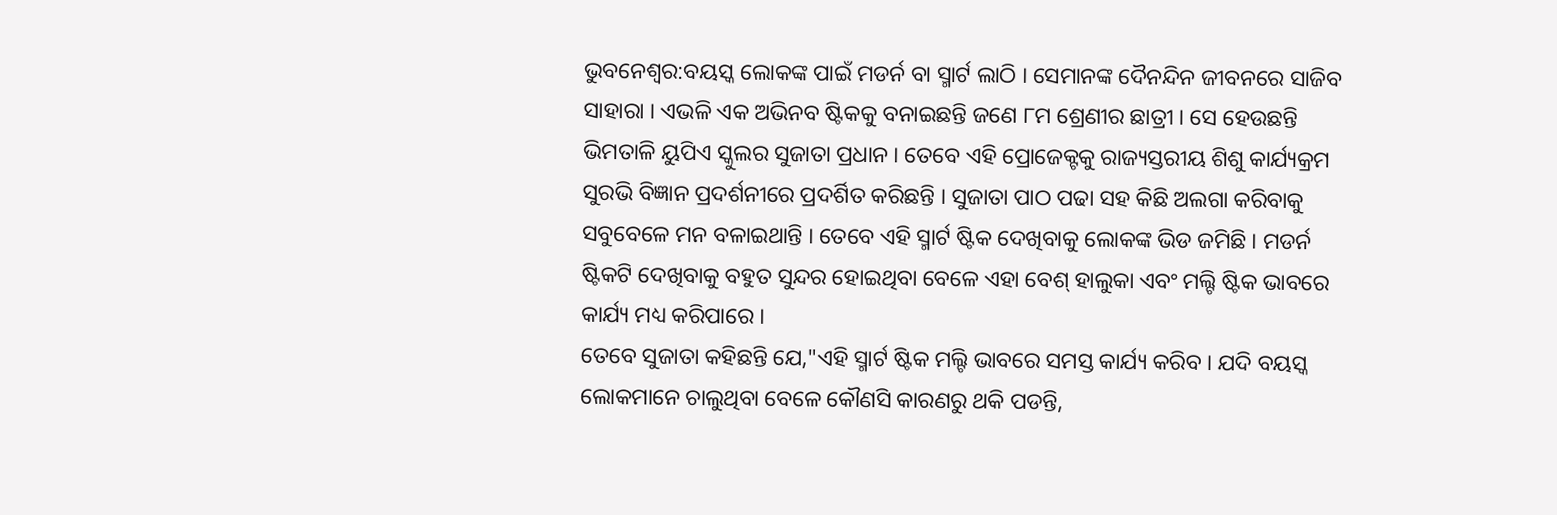ଭୁବନେଶ୍ୱର:ବୟସ୍କ ଲୋକଙ୍କ ପାଇଁ ମଡର୍ନ ବା ସ୍ମାର୍ଟ ଲାଠି । ସେମାନଙ୍କ ଦୈନନ୍ଦିନ ଜୀବନରେ ସାଜିବ ସାହାରା । ଏଭଳି ଏକ ଅଭିନବ ଷ୍ଟିକକୁ ବନାଇଛନ୍ତି ଜଣେ ୮ମ ଶ୍ରେଣୀର ଛାତ୍ରୀ । ସେ ହେଉଛନ୍ତି ଭିମତାଳି ୟୁପିଏ ସ୍କୁଲର ସୁଜାତା ପ୍ରଧାନ । ତେବେ ଏହି ପ୍ରୋଜେକ୍ଟକୁ ରାଜ୍ୟସ୍ତରୀୟ ଶିଶୁ କାର୍ଯ୍ୟକ୍ରମ ସୁରଭି ବିଜ୍ଞାନ ପ୍ରଦର୍ଶନୀରେ ପ୍ରଦର୍ଶିତ କରିଛନ୍ତି । ସୁଜାତା ପାଠ ପଢା ସହ କିଛି ଅଲଗା କରିବାକୁ ସବୁବେଳେ ମନ ବଳାଇଥାନ୍ତି । ତେବେ ଏହି ସ୍ମାର୍ଟ ଷ୍ଟିକ ଦେଖିବାକୁ ଲୋକଙ୍କ ଭିଡ ଜମିଛି । ମଡର୍ନ ଷ୍ଟିକଟି ଦେଖିବାକୁ ବହୁତ ସୁନ୍ଦର ହୋଇଥିବା ବେଳେ ଏହା ବେଶ୍ ହାଲୁକା ଏବଂ ମଲ୍ଟି ଷ୍ଟିକ ଭାବରେ କାର୍ଯ୍ୟ ମଧ୍ୟ କରିପାରେ ।
ତେବେ ସୁଜାତା କହିଛନ୍ତି ଯେ,"ଏହି ସ୍ମାର୍ଟ ଷ୍ଟିକ ମଲ୍ଟି ଭାବରେ ସମସ୍ତ କାର୍ଯ୍ୟ କରିବ । ଯଦି ବୟସ୍କ ଲୋକମାନେ ଚାଲୁଥିବା ବେଳେ କୌଣସି କାରଣରୁ ଥକି ପଡନ୍ତି,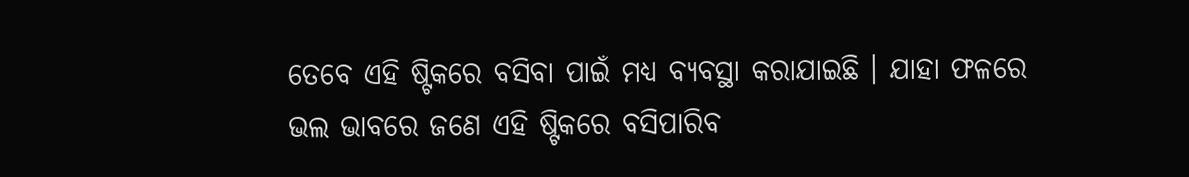ତେବେ ଏହି ଷ୍ଟିକରେ ବସିବା ପାଇଁ ମଧ୍ୟ ବ୍ୟବସ୍ଥା କରାଯାଇଛି । ଯାହା ଫଳରେ ଭଲ ଭାବରେ ଜଣେ ଏହି ଷ୍ଟିକରେ ବସିପାରିବ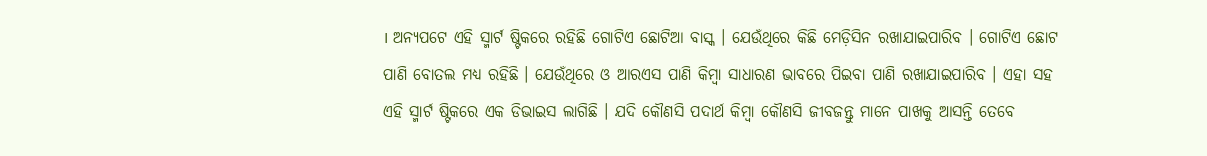। ଅନ୍ୟପଟେ ଏହି ସ୍ମାର୍ଟ ଷ୍ଟିକରେ ରହିଛି ଗୋଟିଏ ଛୋଟିଆ ବାସ୍କ । ଯେଉଁଥିରେ କିଛି ମେଡ଼ିସିନ ରଖାଯାଇପାରିବ । ଗୋଟିଏ ଛୋଟ ପାଣି ବୋତଲ ମଧ୍ୟ ରହିଛି । ଯେଉଁଥିରେ ଓ ଆରଏସ ପାଣି କିମ୍ବା ସାଧାରଣ ଭାବରେ ପିଇବା ପାଣି ରଖାଯାଇପାରିବ । ଏହା ସହ ଏହି ସ୍ମାର୍ଟ ଷ୍ଟିକରେ ଏକ ଡିଭାଇସ ଲାଗିଛି । ଯଦି କୌଣସି ପଦାର୍ଥ କିମ୍ବା କୌଣସି ଜୀବଜନ୍ତୁ ମାନେ ପାଖକୁ ଆସନ୍ତି ତେବେ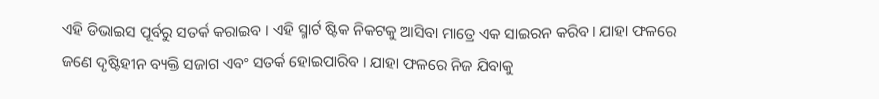ଏହି ଡିଭାଇସ ପୂର୍ବରୁ ସତର୍କ କରାଇବ । ଏହି ସ୍ମାର୍ଟ ଷ୍ଟିକ ନିକଟକୁ ଆସିବା ମାତ୍ରେ ଏକ ସାଇରନ କରିବ। ଯାହା ଫଳରେ ଜଣେ ଦୃଷ୍ଟିହୀନ ବ୍ୟକ୍ତି ସଜାଗ ଏବଂ ସତର୍କ ହୋଇପାରିବ । ଯାହା ଫଳରେ ନିଜ ଯିବାକୁ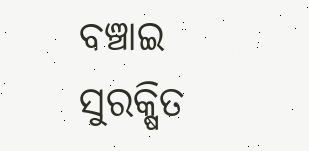ବଞ୍ଚାଇ ସୁରକ୍ଷିତ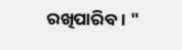ରଖିପାରିବ। "